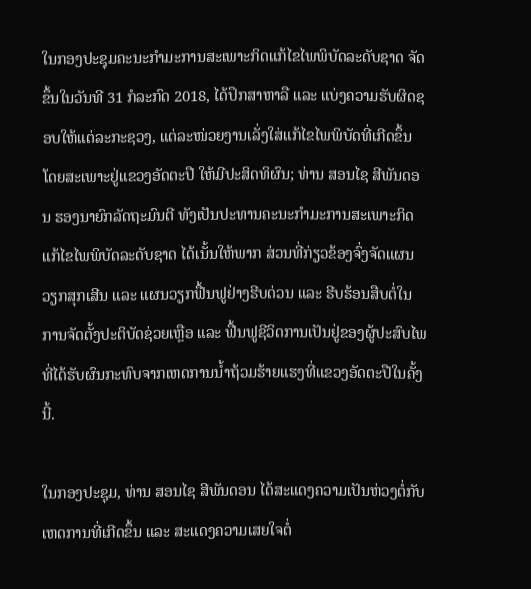ໃນກອງປະຊຸມຄະນະກຳມະການສະເພາະກິດແກ້ໄຂໄພພິບັດລະດັບຊາດ ຈັດຂຶ້ນໃນວັນທີ 31 ກໍລະກົດ 2018, ໄດ້ປຶກສາຫາລື ແລະ ແບ່ງຄວາມຮັບຜິດຊອບໃຫ້ແຕ່ລະກະຊວງ, ແຕ່ລະໜ່ວຍງານເລັ່ງໃສ່ແກ້ໄຂໄພພິບັດທີ່ເກີດຂຶ້ນ ໂດຍສະເພາະຢູ່ແຂວງອັດຕະປື ໃຫ້ມີປະສິດທິຜົນ; ທ່ານ ສອນໄຊ ສີພັນດອນ ຮອງນາຍົກລັດຖະມົນຕີ ທັງເປັນປະທານຄະນະກຳມະການສະເພາະກິດແກ້ໄຂໄພພິບັດລະດັບຊາດ ໄດ້ເນັ້ນໃຫ້ພາກ ສ່ວນທີ່ກ່ຽວຂ້ອງຈົ່ງຈັດແຜນວຽກສຸກເສີນ ແລະ ແຜນວຽກຟື້ນຟູຢ່າງຮີບດ່ວນ ແລະ ຮີບຮ້ອນສືບຕໍ່ໃນການຈັດຕັ້ງປະຕິບັດຊ່ວຍເຫຼືອ ແລະ ຟື້ນຟູຊີວິດການເປັນຢູ່ຂອງຜູ້ປະສົບໄພທີ່ໄດ້ຮັບຜົນກະທົບຈາກເຫດການນ້ຳຖ້ວມຮ້າຍແຮງທີ່ແຂວງອັດຕະປືໃນຄັ້ງນີ້.

ໃນກອງປະຊຸມ, ທ່ານ ສອນໄຊ ສີພັນດອນ ໄດ້ສະແດງຄວາມເປັນຫ່ວງຕໍ່ກັບເຫດການທີ່ເກີດຂຶ້ນ ແລະ ສະແດງຄວາມເສຍໃຈຕໍ່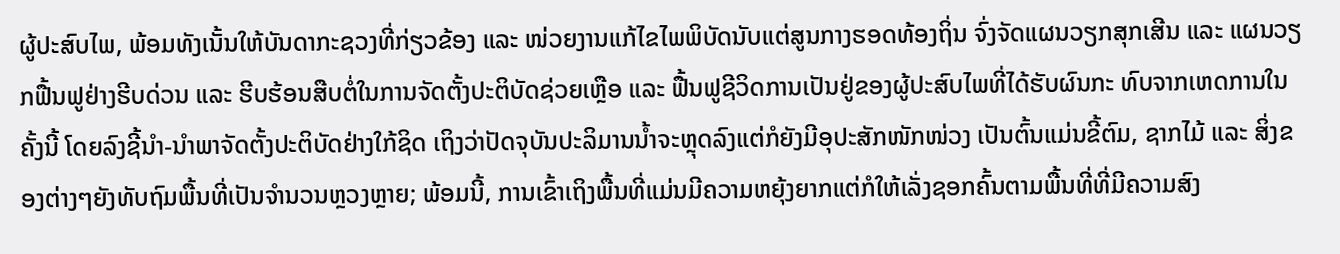ຜູ້ປະສົບໄພ, ພ້ອມທັງເນັ້ນໃຫ້ບັນດາກະຊວງທີ່ກ່ຽວຂ້ອງ ແລະ ໜ່ວຍງານແກ້ໄຂໄພພິບັດນັບແຕ່ສູນກາງຮອດທ້ອງຖິ່ນ ຈົ່ງຈັດແຜນວຽກສຸກເສີນ ແລະ ແຜນວຽກຟື້ນຟູຢ່າງຮີບດ່ວນ ແລະ ຮີບຮ້ອນສືບຕໍ່ໃນການຈັດຕັ້ງປະຕິບັດຊ່ວຍເຫຼືອ ແລະ ຟື້ນຟູຊີວິດການເປັນຢູ່ຂອງຜູ້ປະສົບໄພທີ່ໄດ້ຮັບຜົນກະ ທົບຈາກເຫດການໃນຄັ້ງນີ້ ໂດຍລົງຊີ້ນຳ-ນຳພາຈັດຕັ້ງປະຕິບັດຢ່າງໃກ້ຊິດ ເຖິງວ່າປັດຈຸບັນປະລິມານນໍ້າຈະຫຼຸດລົງແຕ່ກໍຍັງມີອຸປະສັກໜັກໜ່ວງ ເປັນຕົ້ນແມ່ນຂີ້ຕົມ, ຊາກໄມ້ ແລະ ສິ່ງຂອງຕ່າງໆຍັງທັບຖົມພື້ນທີ່ເປັນຈຳນວນຫຼວງຫຼາຍ; ພ້ອມນີ້, ການເຂົ້າເຖິງພື້ນທີ່ແມ່ນມີຄວາມຫຍຸ້ງຍາກແຕ່ກໍໃຫ້ເລັ່ງຊອກຄົ້ນຕາມພື້ນທີ່ທີ່ມີຄວາມສົງ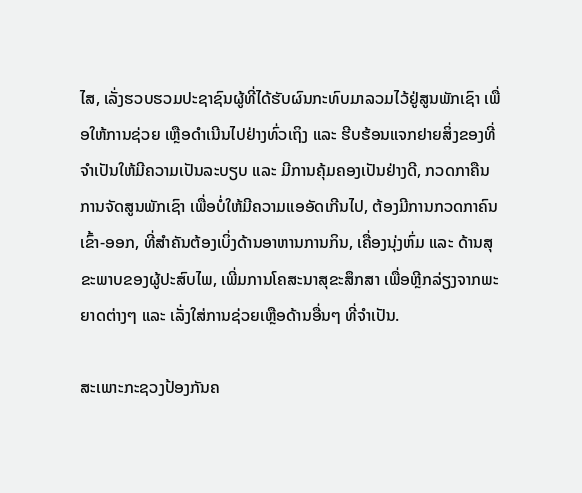ໄສ, ເລັ່ງຮວບຮວມປະຊາຊົນຜູ້ທີ່ໄດ້ຮັບຜົນກະທົບມາລວມໄວ້ຢູ່ສູນພັກເຊົາ ເພື່ອໃຫ້ການຊ່ວຍ ເຫຼືອດຳເນີນໄປຢ່າງທົ່ວເຖິງ ແລະ ຮີບຮ້ອນແຈກຢາຍສິ່ງຂອງທີ່ຈຳເປັນໃຫ້ມີຄວາມເປັນລະບຽບ ແລະ ມີການຄຸ້ມຄອງເປັນຢ່າງດີ, ກວດກາຄືນການຈັດສູນພັກເຊົາ ເພື່ອບໍ່ໃຫ້ມີຄວາມແອອັດເກີນໄປ, ຕ້ອງມີການກວດກາຄົນເຂົ້າ-ອອກ, ທີ່ສຳຄັນຕ້ອງເບິ່ງດ້ານອາຫານການກິນ, ເຄື່ອງນຸ່ງຫົ່ມ ແລະ ດ້ານສຸຂະພາບຂອງຜູ້ປະສົບໄພ, ເພີ່ມການໂຄສະນາສຸຂະສຶກສາ ເພື່ອຫຼີກລ່ຽງຈາກພະຍາດຕ່າງໆ ແລະ ເລັ່ງໃສ່ການຊ່ວຍເຫຼືອດ້ານອື່ນໆ ທີ່ຈຳເປັນ.

ສະເພາະກະຊວງປ້ອງກັນຄ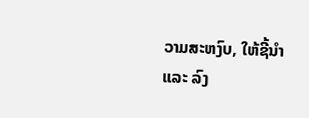ວາມສະຫງົບ, ໃຫ້ຊີ້ນຳ ແລະ ລົງ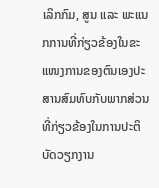ເລິກກົມ, ສູນ ແລະ ພະແນກການທີ່ກ່ຽວຂ້ອງໃນຂະແໜງການຂອງຕົນເອງປະສານສົມທົບກັບພາກສ່ວນທີ່ກ່ຽວຂ້ອງໃນການປະຕິບັດວຽກງານ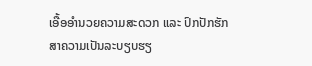ເອື້ອອຳນວຍຄວາມສະດວກ ແລະ ປົກປັກຮັກສາຄວາມເປັນລະບຽບຮຽ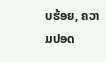ບຮ້ອຍ, ຄວາມປອດ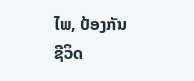ໄພ, ປ້ອງກັນຊີວິດ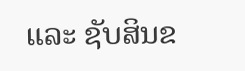ແລະ ຊັບສິນຂ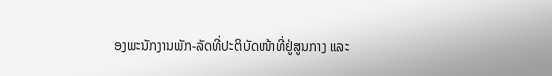ອງພະນັກງານພັກ-ລັດທີ່ປະຕິບັດໜ້າທີ່ຢູ່ສູນກາງ ແລະ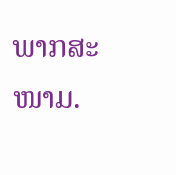ພາກສະໜາມ.